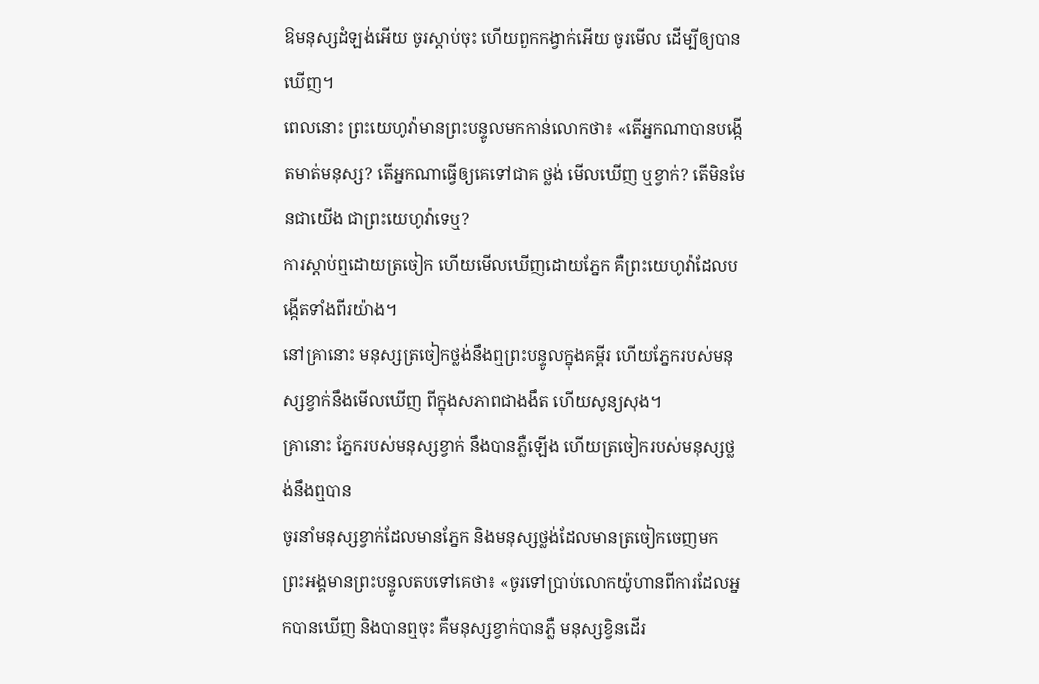ឱមនុស្សដំឡង់អើយ ចូរស្តាប់ចុះ ហើយពួកកង្វាក់អើយ ចូរមើល ដើម្បីឲ្យបានឃើញ។
ពេលនោះ ព្រះយេហូវ៉ាមានព្រះបន្ទូលមកកាន់លោកថា៖ «តើអ្នកណាបានបង្កើតមាត់មនុស្ស? តើអ្នកណាធ្វើឲ្យគេទៅជាគ ថ្លង់ មើលឃើញ ឬខ្វាក់? តើមិនមែនជាយើង ជាព្រះយេហូវ៉ាទេឬ?
ការស្តាប់ឮដោយត្រចៀក ហើយមើលឃើញដោយភ្នែក គឺព្រះយេហូវ៉ាដែលបង្កើតទាំងពីរយ៉ាង។
នៅគ្រានោះ មនុស្សត្រចៀកថ្លង់នឹងឮព្រះបន្ទូលក្នុងគម្ពីរ ហើយភ្នែករបស់មនុស្សខ្វាក់នឹងមើលឃើញ ពីក្នុងសភាពជាងងឹត ហើយសូន្យសុង។
គ្រានោះ ភ្នែករបស់មនុស្សខ្វាក់ នឹងបានភ្លឺឡើង ហើយត្រចៀករបស់មនុស្សថ្លង់នឹងឮបាន
ចូរនាំមនុស្សខ្វាក់ដែលមានភ្នែក និងមនុស្សថ្លង់ដែលមានត្រចៀកចេញមក
ព្រះអង្គមានព្រះបន្ទូលតបទៅគេថា៖ «ចូរទៅប្រាប់លោកយ៉ូហានពីការដែលអ្នកបានឃើញ និងបានឮចុះ គឺមនុស្សខ្វាក់បានភ្លឺ មនុស្សខ្វិនដើរ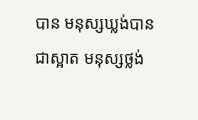បាន មនុស្សឃ្លង់បានជាស្អាត មនុស្សថ្លង់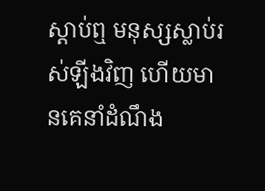ស្តាប់ឮ មនុស្សស្លាប់រស់ឡីងវិញ ហើយមានគេនាំដំណឹង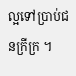ល្អទៅប្រាប់ជនក្រីក្រ ។